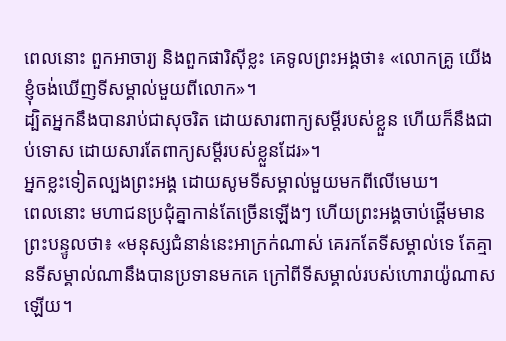ពេលនោះ ពួកអាចារ្យ និងពួកផារិស៊ីខ្លះ គេទូលព្រះអង្គថា៖ «លោកគ្រូ យើងខ្ញុំចង់ឃើញទីសម្គាល់មួយពីលោក»។
ដ្បិតអ្នកនឹងបានរាប់ជាសុចរិត ដោយសារពាក្យសម្ដីរបស់ខ្លួន ហើយក៏នឹងជាប់ទោស ដោយសារតែពាក្យសម្ដីរបស់ខ្លួនដែរ»។
អ្នកខ្លះទៀតល្បងព្រះអង្គ ដោយសូមទីសម្គាល់មួយមកពីលើមេឃ។
ពេលនោះ មហាជនប្រជុំគ្នាកាន់តែច្រើនឡើងៗ ហើយព្រះអង្គចាប់ផ្តើមមានព្រះបន្ទូលថា៖ «មនុស្សជំនាន់នេះអាក្រក់ណាស់ គេរកតែទីសម្គាល់ទេ តែគ្មានទីសម្គាល់ណានឹងបានប្រទានមកគេ ក្រៅពីទីសម្គាល់របស់ហោរាយ៉ូណាសឡើយ។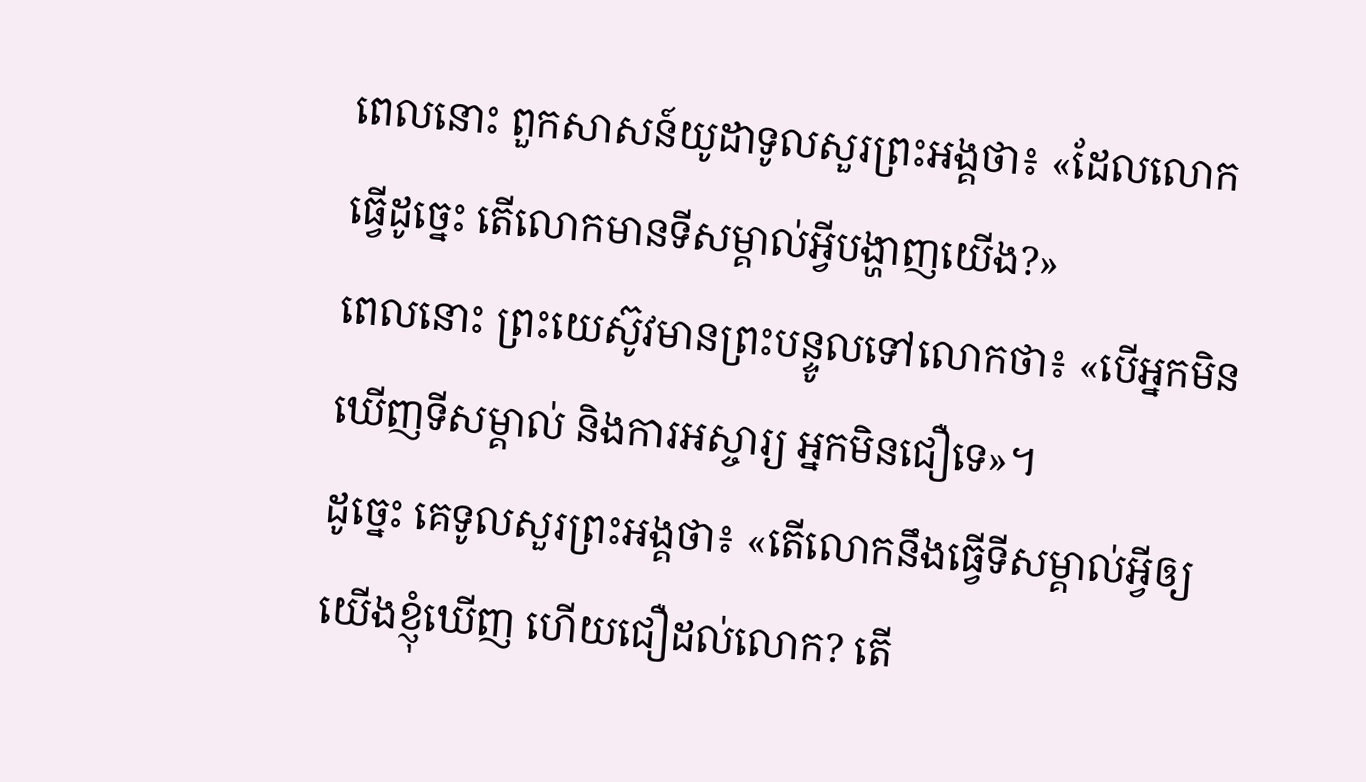ពេលនោះ ពួកសាសន៍យូដាទូលសួរព្រះអង្គថា៖ «ដែលលោកធ្វើដូច្នេះ តើលោកមានទីសម្គាល់អ្វីបង្ហាញយើង?»
ពេលនោះ ព្រះយេស៊ូវមានព្រះបន្ទូលទៅលោកថា៖ «បើអ្នកមិនឃើញទីសម្គាល់ និងការអស្ចារ្យ អ្នកមិនជឿទេ»។
ដូច្នេះ គេទូលសួរព្រះអង្គថា៖ «តើលោកនឹងធ្វើទីសម្គាល់អ្វីឲ្យយើងខ្ញុំឃើញ ហើយជឿដល់លោក? តើ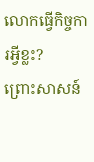លោកធ្វើកិច្ចការអ្វីខ្លះ?
ព្រោះសាសន៍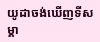យូដាចង់ឃើញទីសម្គា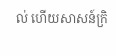ល់ ហើយសាសន៍ក្រិ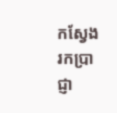កស្វែងរកប្រាជ្ញា